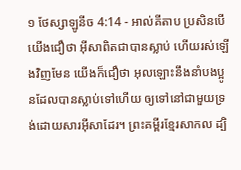១ ថែស្សាឡូនីច 4:14 - អាល់គីតាប ប្រសិនបើយើងជឿថា អ៊ីសាពិតជាបានស្លាប់ ហើយរស់ឡើងវិញមែន យើងក៏ជឿថា អុលឡោះនឹងនាំបងប្អូនដែលបានស្លាប់ទៅហើយ ឲ្យទៅនៅជាមួយទ្រង់ដោយសារអ៊ីសាដែរ។ ព្រះគម្ពីរខ្មែរសាកល ដ្បិ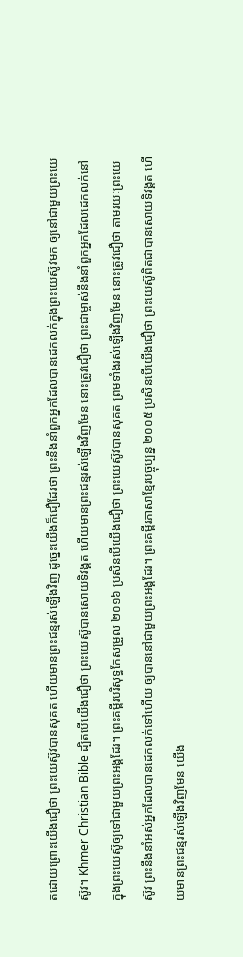តដោយព្រោះយើងជឿថា ព្រះយេស៊ូវបានសុគត ហើយមានព្រះជន្មរស់ឡើងវិញ ដូច្នេះយើងក៏ជឿដែរថា ព្រះនឹងនាំពួកអ្នកដែលបានដេកលក់ក្នុងព្រះយេស៊ូវមក ឲ្យនៅជាមួយព្រះយេស៊ូវ។ Khmer Christian Bible ដ្បិតបើយើងជឿថា ព្រះយេស៊ូបានសោយទិវង្គត ហើយមានព្រះជន្មរស់ឡើងវិញមែន នោះត្រូវជឿថា ព្រះជាម្ចាស់នឹងនាំពួកអ្នកដែលដេកលក់នៅក្នុងព្រះយេស៊ូឲ្យទៅជាមួយព្រះអង្គដែរ។ ព្រះគម្ពីរបរិសុទ្ធកែសម្រួល ២០១៦ ប្រសិនបើយើងជឿថា ព្រះយេស៊ូវបានសុគត ព្រមទាំងរស់ឡើងវិញមែន នោះត្រូវជឿថា តាមរយៈព្រះយេស៊ូវ ព្រះនឹងនាំអស់អ្នកដែលបានដេកលក់ទៅហើយ ឲ្យបាននៅជាមួយព្រះអង្គដែរ។ ព្រះគម្ពីរភាសាខ្មែរបច្ចុប្បន្ន ២០០៥ ប្រសិនបើយើងជឿថា ព្រះយេស៊ូពិតជាបានសោយទិវង្គត ហើយមានព្រះជន្មរស់ឡើងវិញមែន យើង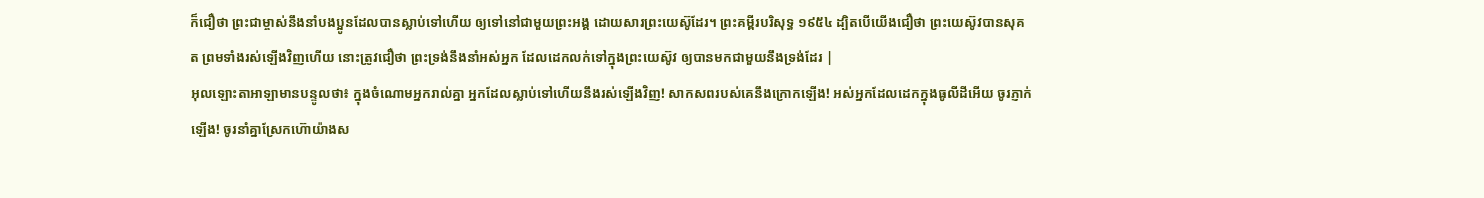ក៏ជឿថា ព្រះជាម្ចាស់នឹងនាំបងប្អូនដែលបានស្លាប់ទៅហើយ ឲ្យទៅនៅជាមួយព្រះអង្គ ដោយសារព្រះយេស៊ូដែរ។ ព្រះគម្ពីរបរិសុទ្ធ ១៩៥៤ ដ្បិតបើយើងជឿថា ព្រះយេស៊ូវបានសុគត ព្រមទាំងរស់ឡើងវិញហើយ នោះត្រូវជឿថា ព្រះទ្រង់នឹងនាំអស់អ្នក ដែលដេកលក់ទៅក្នុងព្រះយេស៊ូវ ឲ្យបានមកជាមួយនឹងទ្រង់ដែរ |
អុលឡោះតាអាឡាមានបន្ទូលថា៖ ក្នុងចំណោមអ្នករាល់គ្នា អ្នកដែលស្លាប់ទៅហើយនឹងរស់ឡើងវិញ! សាកសពរបស់គេនឹងក្រោកឡើង! អស់អ្នកដែលដេកក្នុងធូលីដីអើយ ចូរភ្ញាក់ឡើង! ចូរនាំគ្នាស្រែកហ៊ោយ៉ាងស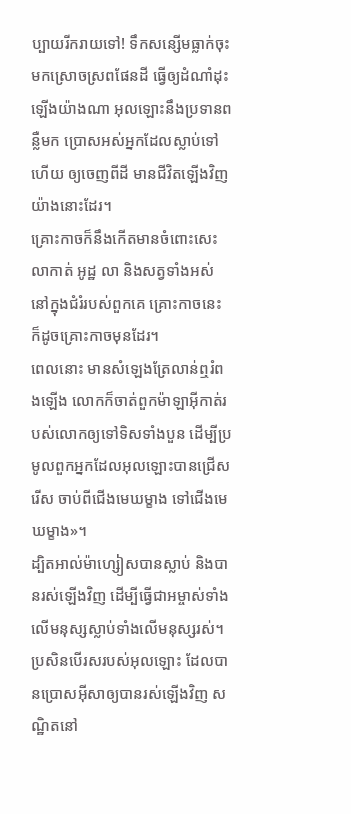ប្បាយរីករាយទៅ! ទឹកសន្សើមធ្លាក់ចុះមកស្រោចស្រពផែនដី ធ្វើឲ្យដំណាំដុះឡើងយ៉ាងណា អុលឡោះនឹងប្រទានពន្លឺមក ប្រោសអស់អ្នកដែលស្លាប់ទៅហើយ ឲ្យចេញពីដី មានជីវិតឡើងវិញយ៉ាងនោះដែរ។
គ្រោះកាចក៏នឹងកើតមានចំពោះសេះ លាកាត់ អូដ្ឋ លា និងសត្វទាំងអស់ នៅក្នុងជំរំរបស់ពួកគេ គ្រោះកាចនេះ ក៏ដូចគ្រោះកាចមុនដែរ។
ពេលនោះ មានសំឡេងត្រែលាន់ឮរំពងឡើង លោកក៏ចាត់ពួកម៉ាឡាអ៊ីកាត់របស់លោកឲ្យទៅទិសទាំងបួន ដើម្បីប្រមូលពួកអ្នកដែលអុលឡោះបានជ្រើសរើស ចាប់ពីជើងមេឃម្ខាង ទៅជើងមេឃម្ខាង»។
ដ្បិតអាល់ម៉ាហ្សៀសបានស្លាប់ និងបានរស់ឡើងវិញ ដើម្បីធ្វើជាអម្ចាស់ទាំងលើមនុស្សស្លាប់ទាំងលើមនុស្សរស់។
ប្រសិនបើរសរបស់អុលឡោះ ដែលបានប្រោសអ៊ីសាឲ្យបានរស់ឡើងវិញ សណ្ឋិតនៅ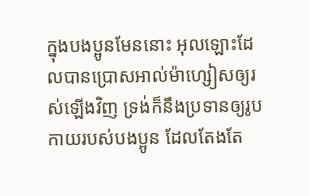ក្នុងបងប្អូនមែននោះ អុលឡោះដែលបានប្រោសអាល់ម៉ាហ្សៀសឲ្យរស់ឡើងវិញ ទ្រង់ក៏នឹងប្រទានឲ្យរូបកាយរបស់បងប្អូន ដែលតែងតែ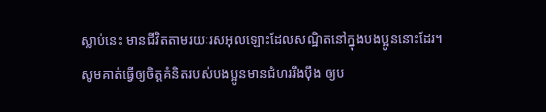ស្លាប់នេះ មានជីវិតតាមរយៈរសអុលឡោះដែលសណ្ឋិតនៅក្នុងបងប្អូននោះដែរ។
សូមគាត់ធ្វើឲ្យចិត្ដគំនិតរបស់បងប្អូនមានជំហររឹងប៉ឹង ឲ្យប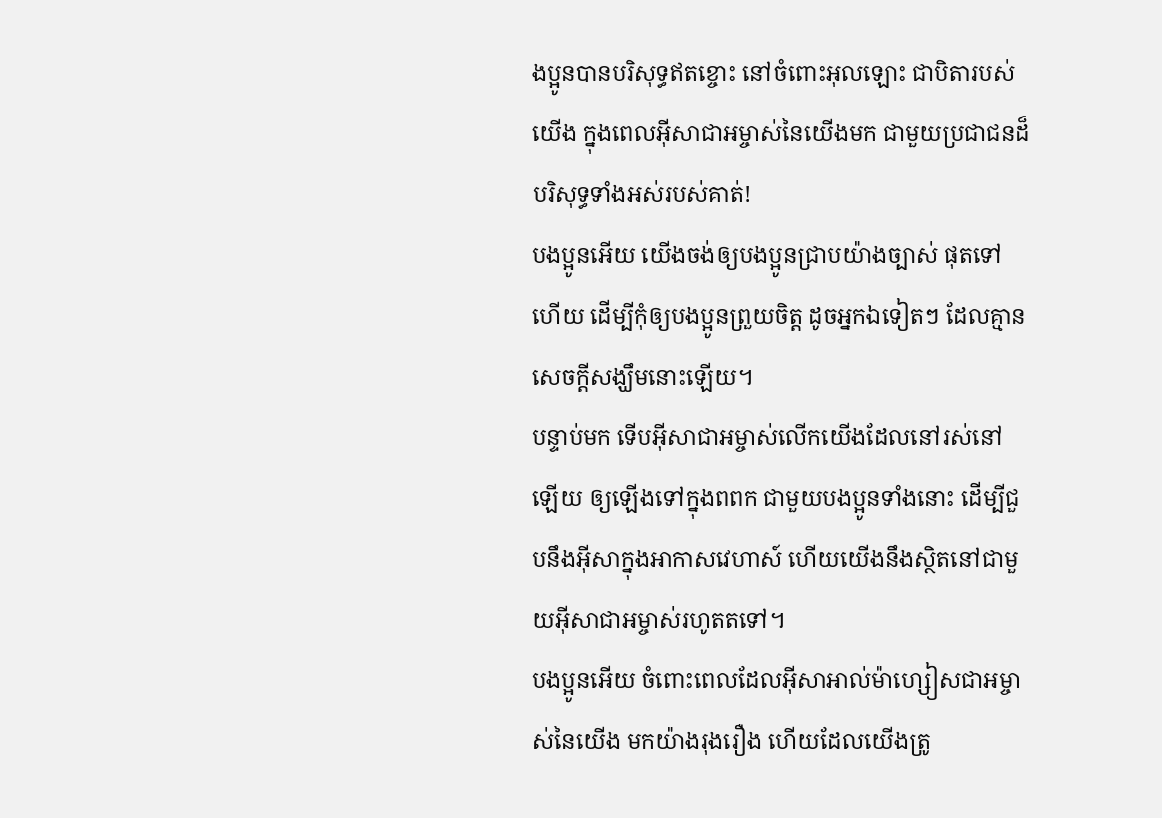ងប្អូនបានបរិសុទ្ធឥតខ្ចោះ នៅចំពោះអុលឡោះ ជាបិតារបស់យើង ក្នុងពេលអ៊ីសាជាអម្ចាស់នៃយើងមក ជាមួយប្រជាជនដ៏បរិសុទ្ធទាំងអស់របស់គាត់!
បងប្អូនអើយ យើងចង់ឲ្យបងប្អូនជ្រាបយ៉ាងច្បាស់ ផុតទៅហើយ ដើម្បីកុំឲ្យបងប្អូនព្រួយចិត្ដ ដូចអ្នកឯទៀតៗ ដែលគ្មានសេចក្ដីសង្ឃឹមនោះឡើយ។
បន្ទាប់មក ទើបអ៊ីសាជាអម្ចាស់លើកយើងដែលនៅរស់នៅឡើយ ឲ្យឡើងទៅក្នុងពពក ជាមួយបងប្អូនទាំងនោះ ដើម្បីជួបនឹងអ៊ីសាក្នុងអាកាសវេហាស៍ ហើយយើងនឹងស្ថិតនៅជាមួយអ៊ីសាជាអម្ចាស់រហូតតទៅ។
បងប្អូនអើយ ចំពោះពេលដែលអ៊ីសាអាល់ម៉ាហ្សៀសជាអម្ចាស់នៃយើង មកយ៉ាងរុងរឿង ហើយដែលយើងត្រូ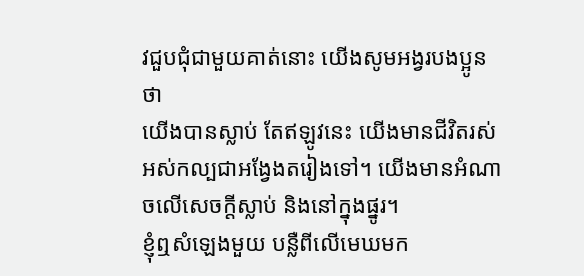វជួបជុំជាមួយគាត់នោះ យើងសូមអង្វរបងប្អូនថា
យើងបានស្លាប់ តែឥឡូវនេះ យើងមានជីវិតរស់អស់កល្បជាអង្វែងតរៀងទៅ។ យើងមានអំណាចលើសេចក្ដីស្លាប់ និងនៅក្នុងផ្នូរ។
ខ្ញុំឮសំឡេងមួយ បន្លឺពីលើមេឃមក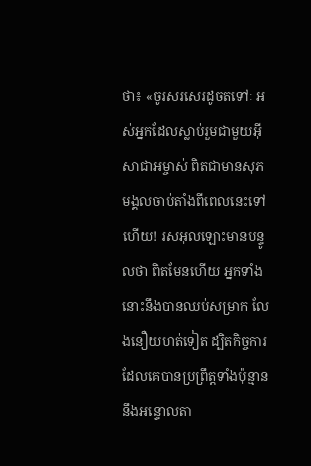ថា៖ «ចូរសរសេរដូចតទៅៈ អស់អ្នកដែលស្លាប់រួមជាមួយអ៊ីសាជាអម្ចាស់ ពិតជាមានសុភមង្គលចាប់តាំងពីពេលនេះទៅហើយ! រសអុលឡោះមានបន្ទូលថា ពិតមែនហើយ អ្នកទាំងនោះនឹងបានឈប់សម្រាក លែងនឿយហត់ទៀត ដ្បិតកិច្ចការដែលគេបានប្រព្រឹត្ដទាំងប៉ុន្មាន នឹងអន្ទោលតា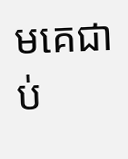មគេជាប់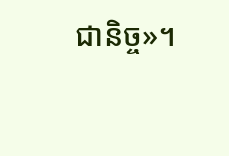ជានិច្ច»។